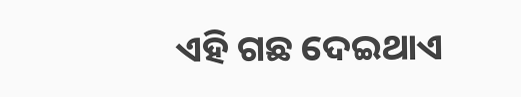ଏହି ଗଛ ଦେଇଥାଏ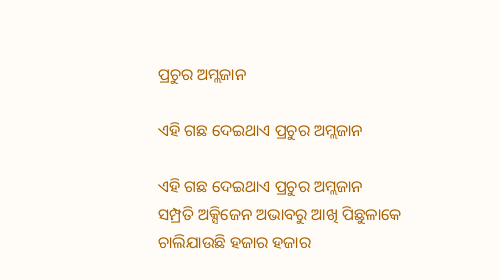ପ୍ରଚୁର ଅମ୍ଲଜାନ

ଏହି ଗଛ ଦେଇଥାଏ ପ୍ରଚୁର ଅମ୍ଲଜାନ

ଏହି ଗଛ ଦେଇଥାଏ ପ୍ରଚୁର ଅମ୍ଲଜାନ
ସମ୍ପ୍ରତି ଅକ୍ସିଜେନ ଅଭାବରୁ ଆଖି ପିଛୁଳାକେ ଚାଲିଯାଉଛି ହଜାର ହଜାର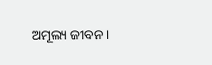ଅମୂଲ୍ୟ ଜୀବନ ।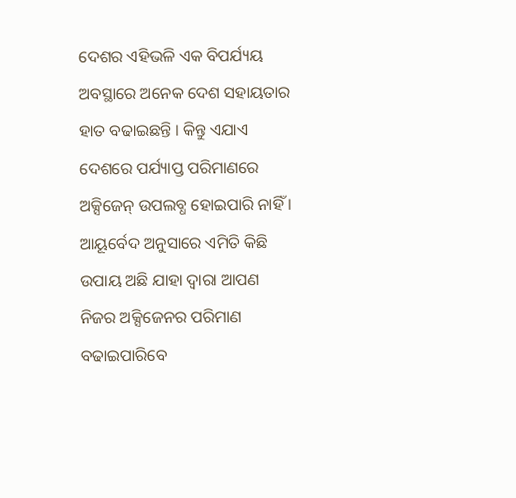ଦେଶର ଏହିଭଳି ଏକ ବିପର୍ଯ୍ୟୟ ଅବସ୍ଥାରେ ଅନେକ ଦେଶ ସହାୟତାର ହାତ ବଢାଇଛନ୍ତି । କିନ୍ତୁ ଏଯାଏ ଦେଶରେ ପର୍ଯ୍ୟାପ୍ତ ପରିମାଣରେ ଅକ୍ସିଜେନ୍ ଉପଲବ୍ଧ ହୋଇପାରି ନାହିଁ । ଆୟୂର୍ବେଦ ଅନୁସାରେ ଏମିତି କିଛି ଉପାୟ ଅଛି ଯାହା ଦ୍ୱାରା ଆପଣ ନିଜର ଅକ୍ସିଜେନର ପରିମାଣ ବଢାଇପାରିବେ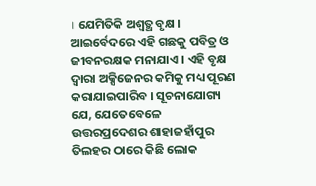। ଯେମିତିକି ଅଶ୍ୱତ୍ଥ ବୃକ୍ଷ । ଆଇର୍ବେଦରେ ଏହି ଗଛକୁ ପବିତ୍ର ଓ ଜୀବନରକ୍ଷକ ମନାଯାଏ । ଏହି ବୃକ୍ଷ ଦ୍ୱାରା ଅକ୍ସିଜେନର କମିକୁ ମଧ୍ୟ ପୂରଣ କରାଯାଇପାରିବ । ସୂଚନାଯୋଗ୍ୟ ଯେ, ଯେତେବେଳେ ଉତ୍ତରପ୍ରଦେଶର ଶାହାଜହାଁପୁର ତିଲହର ଠାରେ କିଛି ଲୋକ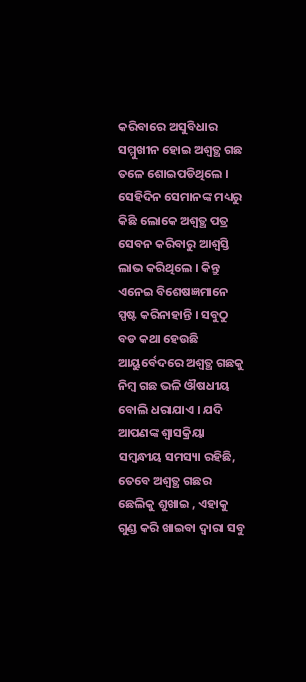କରିବାରେ ଅସୁବିଧାର ସମ୍ମୁଖୀନ ହୋଇ ଅଶ୍ୱତ୍ଥ ଗଛ ତଳେ ଶୋଇପଡିଥିଲେ । ସେହିଦିନ ସେମାନଙ୍କ ମଧ୍ୟରୁ କିଛି ଲୋକେ ଅଶ୍ୱତ୍ଥ ପତ୍ର ସେବନ କରିବାରୁ ଆଶ୍ୱସ୍ତି ଲାଭ କରିଥିଲେ । କିନ୍ତୁ ଏନେଇ ବିଶେଷଜ୍ଞମାନେ ସ୍ପଷ୍ଟ କରିନାହାନ୍ତି । ସବୁଠୁ ବଡ କଥା ହେଉଛି ଆୟୁର୍ବେଦରେ ଅଶ୍ୱତ୍ଥ ଗଛକୁ ନିମ୍ବ ଗଛ ଭଳି ଔଷଧୀୟ ବୋଲି ଧରାଯାଏ । ଯଦି ଆପଣଙ୍କ ଶ୍ୱାସକ୍ରିୟା ସମ୍ବନ୍ଧୀୟ ସମସ୍ୟା ରହିଛି, ତେବେ ଅଶ୍ୱତ୍ଥ ଗଛର ଛେଲିକୁ ଶୁଖାଇ , ଏହାକୁ ଗୁଣ୍ଡ କରି ଖାଇବା ଦ୍ୱାରା ସବୁ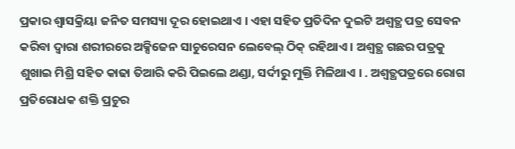ପ୍ରକାର ଶ୍ୱାସକ୍ରିୟା ଜନିତ ସମସ୍ୟା ଦୂର ହୋଇଥାଏ । ଏହା ସହିତ ପ୍ରତିଦିନ ଦୁଇଟି ଅଶ୍ୱତ୍ଥ ପତ୍ର ସେବନ କରିବା ଦ୍ୱାରା ଶରୀରରେ ଅକ୍ସିଜେନ ସାଚୁରେସନ ଲେବେଲ୍ ଠିକ୍ ରହିଥାଏ । ଅଶ୍ୱତ୍ଥ ଗଛର ପତ୍ରକୁ ଶୁଖାଇ ମିଶ୍ରି ସହିତ କାଢା ତିଆରି କରି ପିଇଲେ ଥଣ୍ଡା, ସର୍ଦୀରୁ ମୁକ୍ତି ମିଳିଥାଏ । . ଅଶ୍ୱତ୍ଥପତ୍ରରେ ରୋଗ ପ୍ରତିରୋଧକ ଶକ୍ତି ପ୍ରଚୁର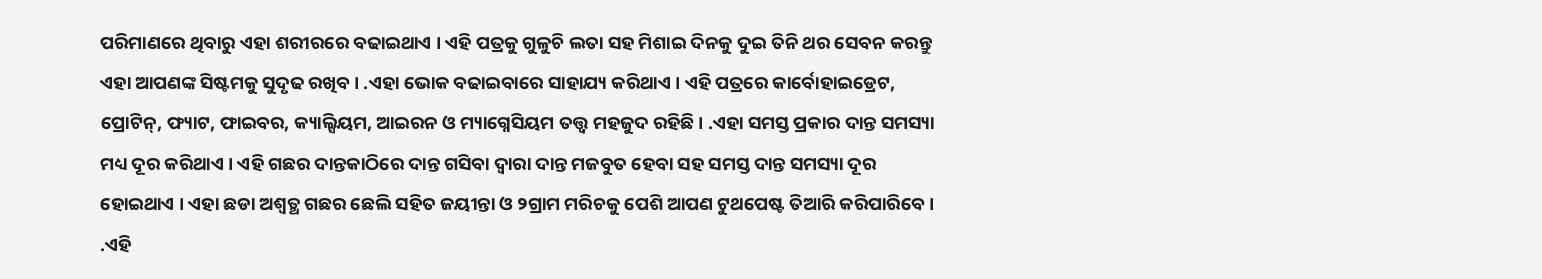ପରିମାଣରେ ଥିବାରୁ ଏହା ଶରୀରରେ ବଢାଇଥାଏ । ଏହି ପତ୍ରକୁ ଗୁଳୁଚି ଲତା ସହ ମିଶାଇ ଦିନକୁ ଦୁଇ ତିନି ଥର ସେବନ କରନ୍ତୁ ଏହା ଆପଣଙ୍କ ସିଷ୍ଟମକୁ ସୁଦୃଢ ରଖିବ । .ଏହା ଭୋକ ବଢାଇବାରେ ସାହାଯ୍ୟ କରିଥାଏ । ଏହି ପତ୍ରରେ କାର୍ବୋହାଇଡ୍ରେଟ, ପ୍ରୋଟିନ୍, ଫ୍ୟାଟ, ଫାଇବର, କ୍ୟାଲ୍ସିୟମ, ଆଇରନ ଓ ମ୍ୟାଗ୍ନେସିୟମ ତତ୍ତ୍ୱ ମହଜୁଦ ରହିଛି । .ଏହା ସମସ୍ତ ପ୍ରକାର ଦାନ୍ତ ସମସ୍ୟା ମଧ୍ୟ ଦୂର କରିଥାଏ । ଏହି ଗଛର ଦାନ୍ତକାଠିରେ ଦାନ୍ତ ଗସିବା ଦ୍ୱାରା ଦାନ୍ତ ମଜବୁତ ହେବା ସହ ସମସ୍ତ ଦାନ୍ତ ସମସ୍ୟା ଦୂର ହୋଇଥାଏ । ଏହା ଛଡା ଅଶ୍ୱତ୍ଥ ଗଛର ଛେଲି ସହିତ ଜୟୀନ୍ତା ଓ ୨ଗ୍ରାମ ମରିଚକୁ ପେଶି ଆପଣ ଟୁଥପେଷ୍ଟ ତିଆରି କରିପାରିବେ । .ଏହି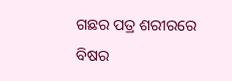ଗଛର ପତ୍ର ଶରୀରରେ ବିଷର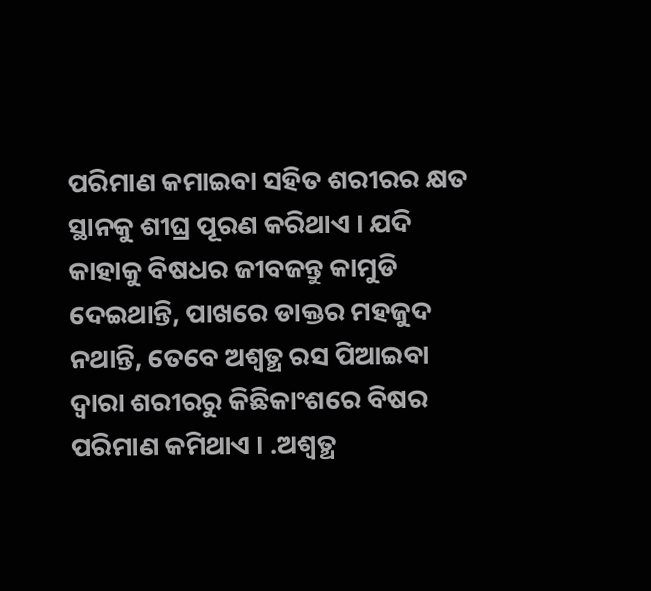ପରିମାଣ କମାଇବା ସହିତ ଶରୀରର କ୍ଷତ ସ୍ଥାନକୁ ଶୀଘ୍ର ପୂରଣ କରିଥାଏ । ଯଦି କାହାକୁ ବିଷଧର ଜୀବଜନ୍ତୁ କାମୁଡି ଦେଇଥାନ୍ତି, ପାଖରେ ଡାକ୍ତର ମହଜୁଦ ନଥାନ୍ତି, ତେବେ ଅଶ୍ୱତ୍ଥ ରସ ପିଆଇବା ଦ୍ୱାରା ଶରୀରରୁ କିଛିକାଂଶରେ ବିଷର ପରିମାଣ କମିଥାଏ । .ଅଶ୍ୱତ୍ଥ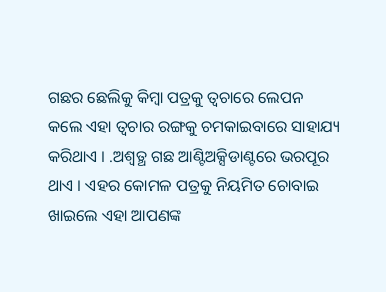ଗଛର ଛେଲିକୁ କିମ୍ବା ପତ୍ରକୁ ତ୍ୱଚାରେ ଲେପନ କଲେ ଏହା ତ୍ୱଚାର ରଙ୍ଗକୁ ଚମକାଇବାରେ ସାହାଯ୍ୟ କରିଥାଏ । .ଅଶ୍ୱତ୍ଥ ଗଛ ଆଣ୍ଟିଅକ୍ସିଡାଣ୍ଟରେ ଭରପୂର ଥାଏ । ଏହର କୋମଳ ପତ୍ରକୁ ନିୟମିତ ଚୋବାଇ ଖାଇଲେ ଏହା ଆପଣଙ୍କ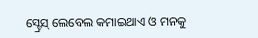ସ୍ଟ୍ରେସ୍ ଲେବେଲ କମାଇଥାଏ ଓ ମନକୁ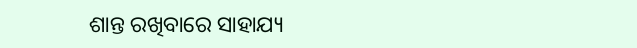ଶାନ୍ତ ରଖିବାରେ ସାହାଯ୍ୟ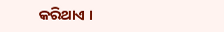କରିଥାଏ ।